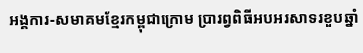អង្គការ-សមាគមខ្មែរកម្ពុជាក្រោម ប្រារព្វពិធីអបអរសាទរខួបឆ្នាំ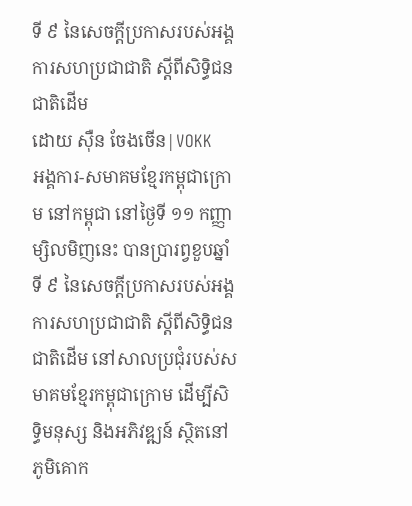ទី ៩ នៃសេចក្តីប្រកាសរបស់អង្គការសហប្រជាជាតិ ស្តីពីសិទ្ធិជនជាតិដើម
ដោយ ស៊ឺន ចែងចើន|VOKK
អង្គការ-សមាគមខ្មែរកម្ពុជាក្រោម នៅកម្ពុជា នៅថ្ងៃទី ១១ កញ្ញា ម្សិលមិញនេះ បានប្រារព្វខួបឆ្នាំទី ៩ នៃសេចក្តីប្រកាសរបស់អង្គការសហប្រជាជាតិ ស្តីពីសិទ្ធិជនជាតិដើម នៅសាលប្រជុំរបស់សមាគមខ្មែរកម្ពុជាក្រោម ដើម្បីសិទ្ធិមនុស្ស និងអភិវឌ្ឍន៍ ស្ថិតនៅភូមិគោក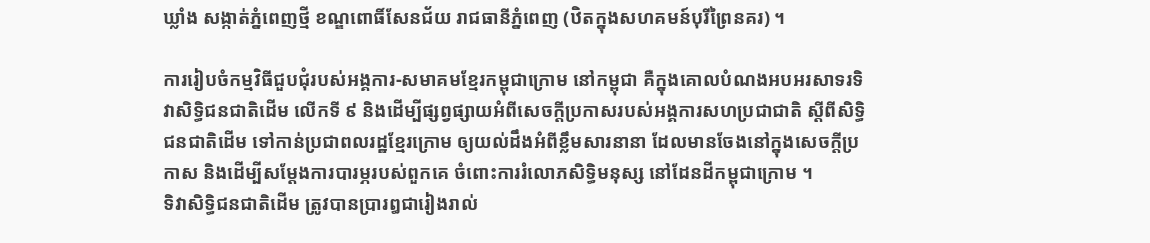ឃ្លាំង សង្កាត់ភ្នំពេញថ្មី ខណ្ឌពោធិ៍សែនជ័យ រាជធានីភ្នំពេញ (ឋិតក្នុងសហគមន៍បុរីព្រៃនគរ) ។

ការរៀបចំកម្មវិធីជួបជុំរបស់អង្គការ-សមាគមខ្មែរកម្ពុជាក្រោម នៅកម្ពុជា គឺក្នុងគោលបំណងអបអរសាទរទិវាសិទ្ធិជនជាតិដើម លើកទី ៩ និងដើម្បីផ្សព្វផ្សាយអំពីសេចក្តីប្រកាសរបស់អង្គការសហប្រជាជាតិ ស្តីពីសិទ្ធិជនជាតិដើម ទៅកាន់ប្រជាពលរដ្ឋខ្មែរក្រោម ឲ្យយល់ដឹងអំពីខ្លឹមសារនានា ដែលមានចែងនៅក្នុងសេចក្តីប្រកាស និងដើម្បីសម្ដែងការបារម្ភរបស់ពួកគេ ចំពោះការរំលោភសិទ្ធិមនុស្ស នៅដែនដីកម្ពុជាក្រោម ។
ទិវាសិទ្ធិជនជាតិដើម ត្រូវបានប្រារឰជារៀងរាល់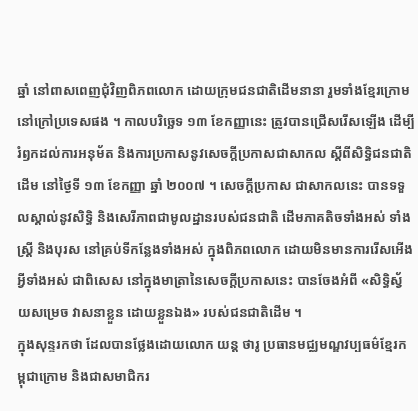ឆ្នាំ នៅពាសពេញជុំវិញពិភពលោក ដោយក្រុមជនជាតិដើមនានា រួមទាំងខ្មែរក្រោម នៅក្រៅប្រទេសផង ។ កាលបរិច្ឆេទ ១៣ ខែកញ្ញានេះ ត្រូវបានជ្រើសរើសឡើង ដើម្បីរំឭកដល់ការអនុម័ត និងការប្រកាសនូវសេចក្តីប្រកាសជាសាកល ស្តីពីសិទ្ធិជនជាតិដើម នៅថ្ងៃទី ១៣ ខែកញ្ញា ឆ្នាំ ២០០៧ ។ សេចក្តីប្រកាស ជាសាកលនេះ បានទទួលស្គាល់នូវសិទ្ធិ និងសេរីភាពជាមូលដ្ឋានរបស់ជនជាតិ ដើមភាគតិចទាំងអស់ ទាំងស្ត្រី និងបុរស នៅគ្រប់ទីកន្លែងទាំងអស់ ក្នុងពិភពលោក ដោយមិនមានការរើសអើងអ្វីទាំងអស់ ជាពិសេស នៅក្នុងមាត្រានៃសេចក្តីប្រកាសនេះ បានចែងអំពី «សិទ្ធិស្វ័យសម្រេច វាសនាខ្លួន ដោយខ្លួនឯង» របស់ជនជាតិដើម ។
ក្នុងសុន្ទរកថា ដែលបានថ្លែងដោយលោក យន្ត ថារូ ប្រធានមជ្ឈមណ្ឌវប្បធម៌ខ្មែរកម្ពុជាក្រោម និងជាសមាជិករ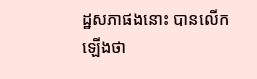ដ្ឋសភាផងនោះ បានលើកឡើងថា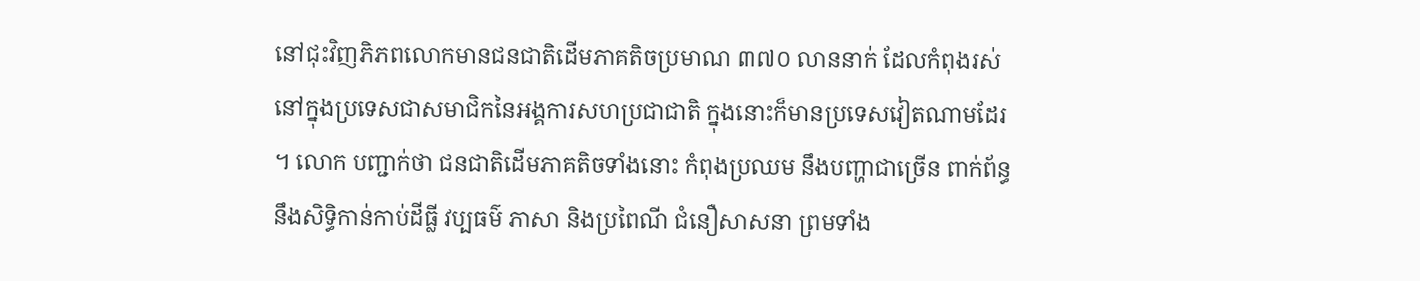នៅជុះវិញភិភពលោកមានជនជាតិដើមភាគតិចប្រមាណ ៣៧០ លាននាក់ ដែលកំពុងរស់នៅក្នុងប្រទេសជាសមាជិកនៃអង្គការសហប្រជាជាតិ ក្នុងនោះក៏មានប្រទេសវៀតណាមដែរ ។ លោក បញ្ជាក់ថា ជនជាតិដើមភាគតិចទាំងនោះ កំពុងប្រឈម នឹងបញ្ហាជាច្រើន ពាក់ព័ន្ធ នឹងសិទ្ធិកាន់កាប់ដីធ្លី វប្បធម៌ ភាសា និងប្រពៃណី ជំនឿសាសនា ព្រមទាំង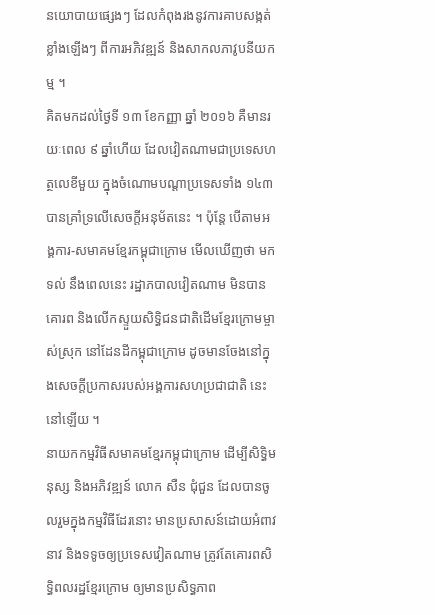នយោបាយផ្សេងៗ ដែលកំពុងរងនូវការគាបសង្កត់ខ្លាំងឡើងៗ ពីការអភិវឌ្ឍន៍ និងសាកលភាវូបនីយកម្ម ។
គិតមកដល់ថ្ងៃទី ១៣ ខែកញ្ញា ឆ្នាំ ២០១៦ គឺមានរយៈពេល ៩ ឆ្នាំហើយ ដែលវៀតណាមជាប្រទេសហត្ថលេខីមួយ ក្នុងចំណោមបណ្ដាប្រទេសទាំង ១៤៣ បានគ្រាំទ្រលើសេចក្តីអនុម័តនេះ ។ ប៉ុន្តែ បើតាមអង្គការ-សមាគមខ្មែរកម្ពុជាក្រោម មើលឃើញថា មកទល់ នឹងពេលនេះ រដ្ឋាភបាលវៀតណាម មិនបានគោរព និងលើកស្ទួយសិទ្ធិជនជាតិដើមខ្មែរក្រោមម្ចាស់ស្រុក នៅដែនដីកម្ពុជាក្រោម ដូចមានចែងនៅក្នុងសេចក្តីប្រកាសរបស់អង្គការសហប្រជាជាតិ នេះនៅឡើយ ។
នាយកកម្មវិធីសមាគមខ្មែរកម្ពុជាក្រោម ដើម្បីសិទ្ធិមនុស្ស និងអភិវឌ្ឍន៍ លោក សឺន ជុំជួន ដែលបានចូលរួមក្នុងកម្មវិធីដែរនោះ មានប្រសាសន៍ដោយអំពាវនាវ និងទទូចឲ្យប្រទេសវៀតណាម ត្រូវតែគោរពសិទ្ធិពលរដ្ឋខ្មែរក្រោម ឲ្យមានប្រសិទ្ធភាព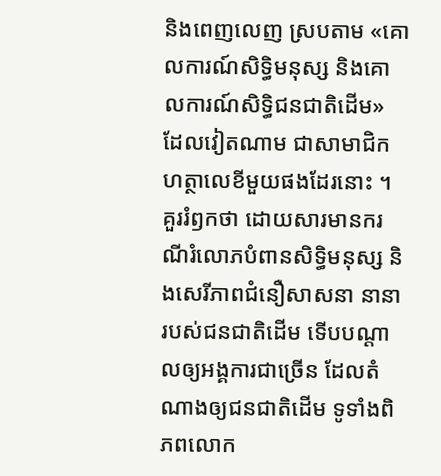និងពេញលេញ ស្របតាម «គោលការណ៍សិទ្ធិមនុស្ស និងគោលការណ៍សិទ្ធិជនជាតិដើម» ដែលវៀតណាម ជាសាមាជិកហត្ថាលេខីមួយផងដែរនោះ ។
គួររំឭកថា ដោយសារមានករណីរំលោភបំពានសិទ្ធិមនុស្ស និងសេរីភាពជំនឿសាសនា នានា របស់ជនជាតិដើម ទើបបណ្តាលឲ្យអង្គការជាច្រើន ដែលតំណាងឲ្យជនជាតិដើម ទូទាំងពិភពលោក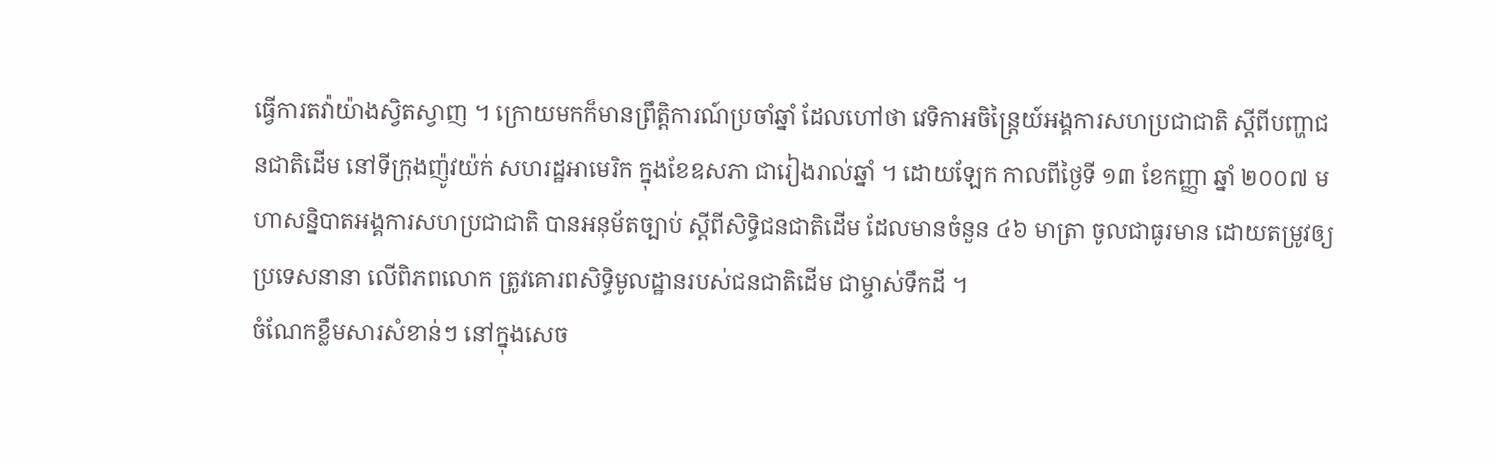ធ្វើការតវ៉ាយ៉ាងស្វិតស្វាញ ។ ក្រោយមកក៏មានព្រឹត្តិការណ៍ប្រចាំឆ្នាំ ដែលហៅថា វេទិកាអចិន្ត្រៃយ៍អង្គការសហប្រជាជាតិ ស្តីពីបញ្ហាជនជាតិដើម នៅទីក្រុងញ៉ូវយ៉ក់ សហរដ្ឋអាមេរិក ក្នុងខែឧសភា ជារៀងរាល់ឆ្នាំ ។ ដោយឡែក កាលពីថ្ងៃទី ១៣ ខែកញ្ញា ឆ្នាំ ២០០៧ មហាសន្និបាតអង្គការសហប្រជាជាតិ បានអនុម័តច្បាប់ ស្តីពីសិទិ្ធជនជាតិដើម ដែលមានចំនួន ៤៦ មាត្រា ចូលជាធូរមាន ដោយតម្រូវឲ្យប្រទេសនានា លើពិភពលោក ត្រូវគោរពសិទ្ធិមូលដ្ឋានរបស់ជនជាតិដើម ជាម្ចាស់ទឹកដី ។
ចំណែកខ្លឹមសារសំខាន់ៗ នៅក្នុងសេច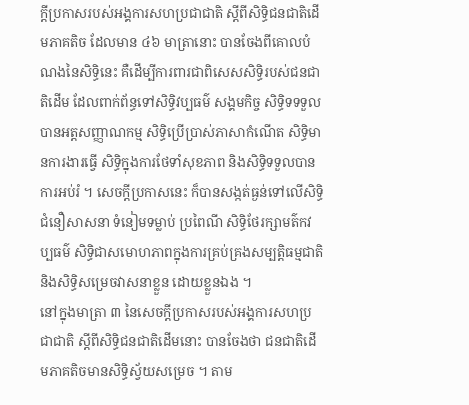ក្តីប្រកាសរបស់អង្គការសហប្រជាជាតិ ស្ដីពីសិទ្ធិជនជាតិដើមភាគតិច ដែលមាន ៤៦ មាត្រានោះ បានចែងពីគោលបំណងនៃសិទ្ធិនេះ គឺដើម្បីការពារជាពិសេសសិទ្ធិរបស់ជនជាតិដើម ដែលពាក់ព័ន្ធទៅសិទ្ធិវប្បធម៌ សង្គមកិច្ច សិទ្ធិទទទួលបានអត្តសញ្ញាណកម្ម សិទ្ធិប្រើប្រាស់ភាសាកំណើត សិទ្ធិមានការងារធ្វើ សិទ្ធិក្នុងការថែទាំសុខភាព និងសិទ្ធិទទួលបានការអប់រំ ។ សេចក្តីប្រកាសនេះ ក៏បានសង្កត់ធ្ងន់ទៅលើសិទ្ធិជំនឿសាសនា ទំនៀមទម្លាប់ ប្រពៃណី សិទ្ធិថែរក្សាមត៌កវប្បធម៌ សិទ្ធិជាសមោហភាពក្នុងការគ្រប់គ្រងសម្បត្តិធម្មជាតិ និងសិទ្ធិសម្រេចវាសនាខ្លួន ដោយខ្លួនឯង ។
នៅក្នុងមាត្រា ៣ នៃសេចក្តីប្រកាសរបស់អង្គការសហប្រជាជាតិ ស្ដីពីសិទ្ធិជនជាតិដើមនោះ បានចែងថា ជនជាតិដើមភាគតិចមានសិទ្ធិស្វ័យសម្រេច ។ តាម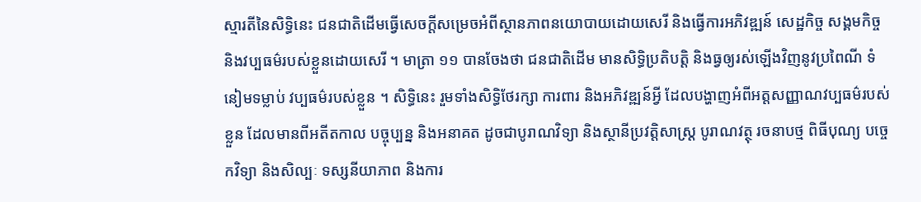ស្មារតីនៃសិទ្ធិនេះ ជនជាតិដើមធ្វើសេចក្តីសម្រេចអំពីស្ថានភាពនយោបាយដោយសេរី និងធ្វើការអភិវឌ្ឍន៍ សេដ្ឋកិច្ច សង្គមកិច្ច និងវប្បធម៌របស់ខ្លួនដោយសេរី ។ មាត្រា ១១ បានចែងថា ជនជាតិដើម មានសិទ្ធិប្រតិបត្តិ និងធ្វឲ្យរស់ឡើងវិញនូវប្រពៃណី ទំនៀមទម្លាប់ វប្បធម៌របស់ខ្លួន ។ សិទ្ធិនេះ រួមទាំងសិទ្ធិថែរក្សា ការពារ និងអភិវឌ្ឍន៍អ្វី ដែលបង្ហាញអំពីអត្តសញ្ញាណវប្បធម៌របស់ខ្លួន ដែលមានពីអតីតកាល បច្ចុប្បន្ន និងអនាគត ដូចជាបូរាណវិទ្យា និងស្ថានីប្រវត្តិសាស្ត្រ បូរាណវត្ថុ រចនាបថ្ម ពិធីបុណ្យ បច្ចេកវិទ្យា និងសិល្បៈ ទស្សនីយាភាព និងការ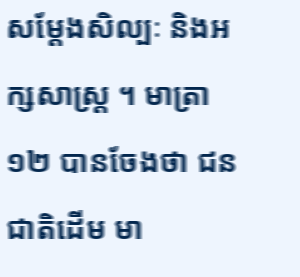សម្តែងសិល្បៈ និងអក្សសាស្ត្រ ។ មាត្រា ១២ បានចែងថា ជនជាតិដើម មា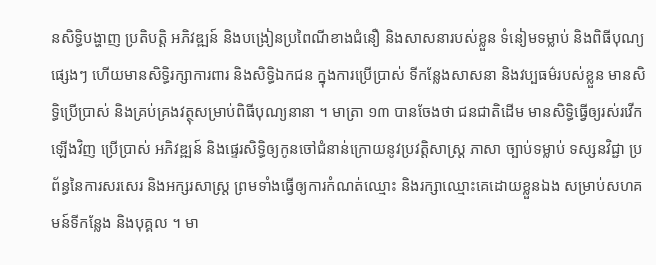នសិទ្ធិបង្ហាញ ប្រតិបត្តិ អភិវឌ្ឍន៍ និងបង្រៀនប្រពៃណីខាងជំនឿ និងសាសនារបស់ខ្លួន ទំនៀមទម្លាប់ និងពិធីបុណ្យផ្សេងៗ ហើយមានសិទ្ធិរក្សាការពារ និងសិទ្ធិឯកជន ក្នុងការប្រើប្រាស់ ទីកន្លែងសាសនា និងវប្បធម៌របស់ខ្លួន មានសិទ្ធិប្រើប្រាស់ និងគ្រប់គ្រងវត្ថុសម្រាប់ពិធីបុណ្យនានា ។ មាត្រា ១៣ បានចែងថា ជនជាតិដើម មានសិទ្ធិធ្វើឲ្យរស់រវើកឡើងវិញ ប្រើប្រាស់ អភិវឌ្ឍន៍ និងផ្ទេរសិទ្ធិឲ្យកូនចៅជំនាន់ក្រោយនូវប្រវត្តិសាស្ត្រ ភាសា ច្បាប់ទម្លាប់ ទស្សនវិជ្ជា ប្រព័ន្ធនៃការសរសេរ និងអក្សរសាស្ត្រ ព្រមទាំងធ្វើឲ្យការកំណត់ឈ្មោះ និងរក្សាឈ្មោះគេដោយខ្លួនឯង សម្រាប់សហគមន៍ទីកន្លែង និងបុគ្គល ។ មា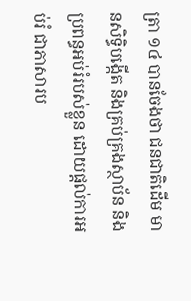ត្រា ១៤ បានចែងថា ជនជាតិដើម មានសិទ្ធិបង្កើត និងគ្រប់គ្រងស្ថាប័ន និងប្រពន្ធអប់រំរបស់ខ្លួន ដោយផ្តល់ការអប់រំ ជាភាសារប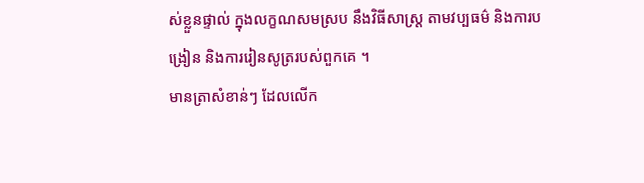ស់ខ្លួនផ្ទាល់ ក្នុងលក្ខណសមស្រប នឹងវិធីសាស្ត្រ តាមវប្បធម៌ និងការបង្រៀន និងការរៀនសូត្ររបស់ពួកគេ ។
មានត្រាសំខាន់ៗ ដែលលើក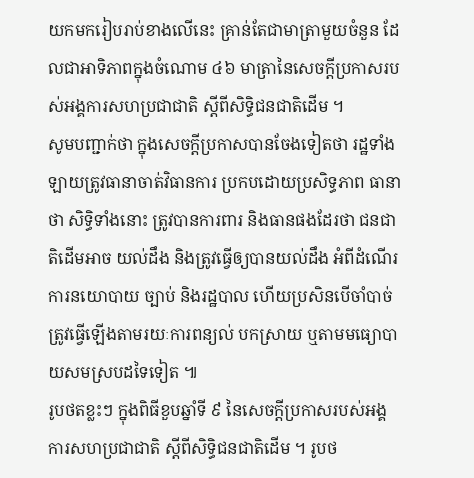យកមករៀបរាប់ខាងលើនេះ គ្រាន់តែជាមាត្រាមួយចំនួន ដែលជាអាទិភាពក្នុងចំណោម ៤៦ មាត្រានៃសេចក្តីប្រកាសរបស់អង្គការសហប្រជាជាតិ ស្ដីពីសិទ្ធិជនជាតិដើម ។
សូមបញ្ជាក់ថា ក្នុងសេចក្តីប្រកាសបានចែងទៀតថា រដ្ឋទាំងឡាយត្រូវធានាចាត់វិធានការ ប្រកបដោយប្រសិទ្ធភាព ធានាថា សិទ្ធិទាំងនោះ ត្រូវបានការពារ និងធានផងដែរថា ជនជាតិដើមអាច យល់ដឹង និងត្រូវធ្វើឲ្យបានយល់ដឹង អំពីដំណើរការនយោបាយ ច្បាប់ និងរដ្ឋបាល ហើយប្រសិនបើចាំបាច់ ត្រូវធ្វើឡើងតាមរយៈការពន្យល់ បកស្រាយ ឬតាមមធ្យោបាយសមស្របដទៃទៀត ៕
រូបថតខ្លះៗ ក្នុងពិធីខួបឆ្នាំទី ៩ នៃសេចក្តីប្រកាសរបស់អង្គការសហប្រជាជាតិ ស្តីពីសិទ្ធិជនជាតិដើម ។ រូបថ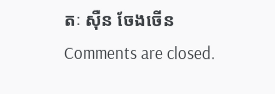តៈ ស៊ឺន ចែងចើន
Comments are closed.